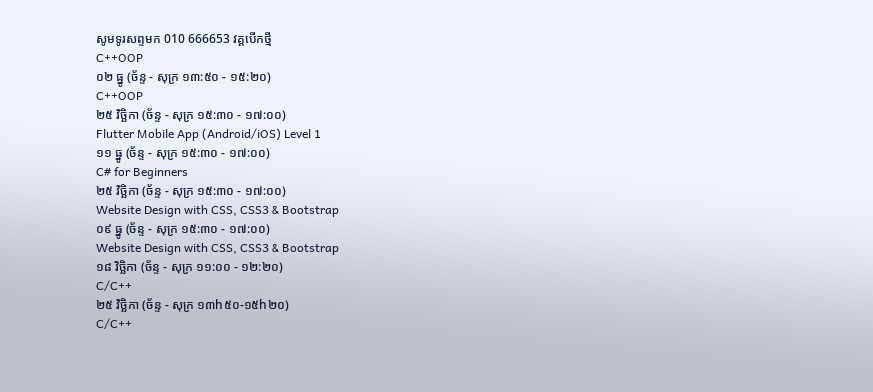សូមទូរសព្ទមក 010 666653 វគ្គបើកថ្មី
C++OOP
០២ ធ្នូ (ច័ន្ទ - សុក្រ ១៣:៥០ - ១៥:២០)
C++OOP
២៥ វិច្ឆិកា (ច័ន្ទ - សុក្រ ១៥:៣០ - ១៧:០០)
Flutter Mobile App (Android/iOS) Level 1
១១ ធ្នូ (ច័ន្ទ - សុក្រ ១៥:៣០ - ១៧:០០)
C# for Beginners
២៥ វិច្ឆិកា (ច័ន្ទ - សុក្រ ១៥:៣០ - ១៧:០០)
Website Design with CSS, CSS3 & Bootstrap
០៩ ធ្នូ (ច័ន្ទ - សុក្រ ១៥:៣០ - ១៧:០០)
Website Design with CSS, CSS3 & Bootstrap
១៨ វិច្ឆិកា (ច័ន្ទ - សុក្រ ១១:០០ - ១២:២០)
C/C++
២៥ វិច្ឆិកា (ច័ន្ទ - សុក្រ ១៣h៥០-១៥h២០)
C/C++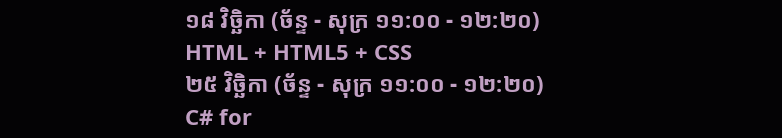១៨ វិច្ឆិកា (ច័ន្ទ - សុក្រ ១១:០០ - ១២:២០)
HTML + HTML5 + CSS
២៥ វិច្ឆិកា (ច័ន្ទ - សុក្រ ១១:០០ - ១២:២០)
C# for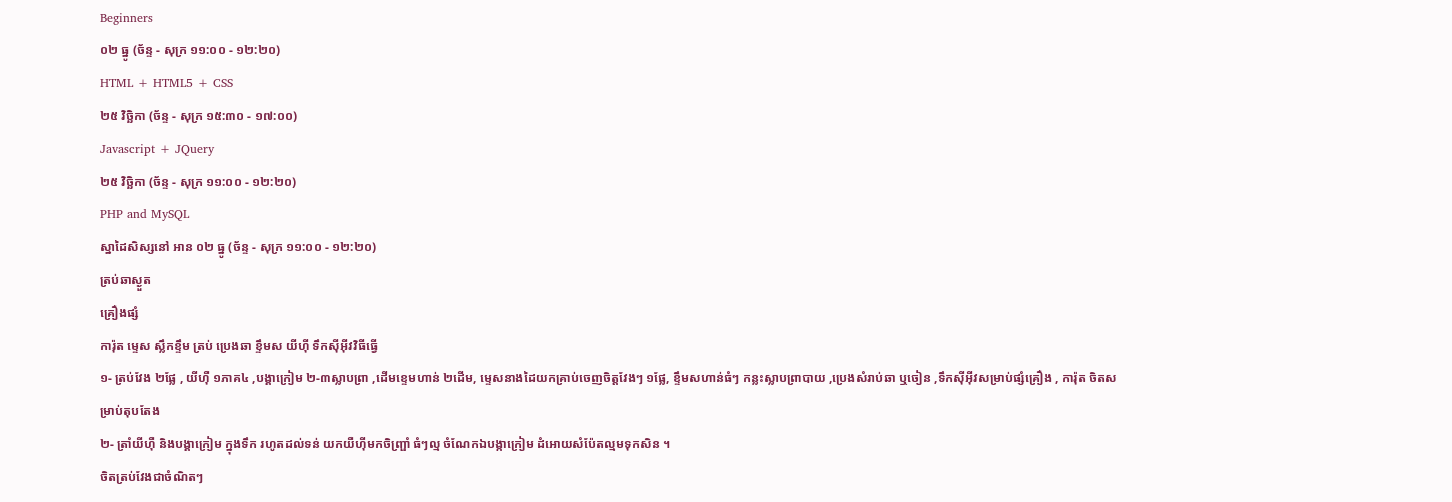Beginners
០២ ធ្នូ (ច័ន្ទ - សុក្រ ១១:០០ - ១២:២០)
HTML + HTML5 + CSS
២៥ វិច្ឆិកា (ច័ន្ទ - សុក្រ ១៥:៣០ - ១៧:០០)
Javascript + JQuery
២៥ វិច្ឆិកា (ច័ន្ទ - សុក្រ ១១:០០ - ១២:២០)
PHP and MySQL
ស្នាដៃសិស្សនៅ អាន ០២ ធ្នូ (ច័ន្ទ - សុក្រ ១១:០០ - ១២:២០)
ត្រប់ឆាស្ងួត
គ្រឿងផ្សំ
ការ៉ុត ម្ទេស ស្លឹកខ្ទឹម ត្រប់ ប្រេងឆា ខ្ទឹមស យីហ៊ី ទឹកស៊ីអ៊ីវវិធីធ្វើ
១- ត្រប់វែង ២ផ្លែ , យីហ៊ឺ ១ភាគ៤ ,បង្គាក្រៀម ២-៣ស្លាបព្រា ,ដើមខ្ទេមហាន់ ២ដើម, ម្ទេសនាងដៃយកគ្រាប់ចេញចិត្តវែងៗ ១ផ្លែ, ខ្ទឹមសហាន់ធំៗ កន្លះស្លាបព្រាបាយ ,ប្រេងសំរាប់ឆា ឬចៀន ,ទឹកស៊ីអ៊ីវសម្រាប់ផ្សំគ្រឿង , ការ៉ុត ចិតសម្រាប់តុបតែង
២- ត្រាំយីហ៊ឺ និងបង្គាក្រៀម ក្នុងទឹក រហូតដល់ទន់ យកយឺហ៊ីមកចិញ្រ្ផាំ ធំៗល្ម ចំណែកឯបង្កាក្រៀម ដំអោយសំប៉ែតល្មមទុកសិន ។
ចិតត្រប់វែងជាចំណិតៗ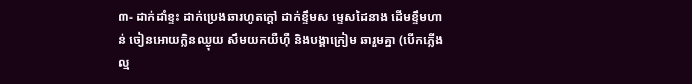៣- ដាក់ដាំខ្ទះ ដាក់ប្រេងឆារហូតក្តៅ ដាក់ខ្ទឹមស ម្ទេសដៃនាង ដើមខ្ទឹមហាន់ ចៀនអោយក្លិនឈ្ងុយ សឹមយកយឺហ៊ឺ និងបង្គាក្រៀម ឆារួមគ្នា (បើកភ្លើងល្ម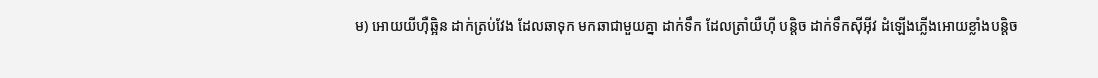ម) អោយយីហ៊ឺឆ្អិន ដាក់ត្រប់វែង ដែលឆាទុក មកឆាជាមួយគ្នា ដាក់ទឹក ដែលត្រាំយឺហ៊ី បន្តិច ដាក់ទឹកស៊ីអ៊ីវ ដំឡើងភ្លើងអោយខ្លាំងបន្តិច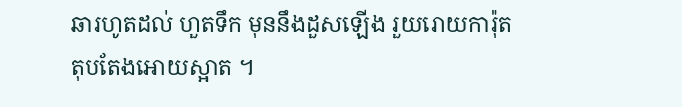ឆារហូតដល់ ហួតទឹក មុននឹងដួសឡើង រួយរោយការ៉ុតតុបតែងអោយស្អាត ។